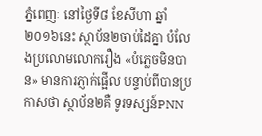ភ្នំពេញៈ នៅថ្ងៃទី៨ ខែសីហា ឆ្នាំ២០១៦នេះ ស្ថាប័ន២ចាប់ដៃគ្នា បំលែងប្រលោមលោករឿង «បំភ្លេចមិនបាន» មានការភ្ញាក់ផ្អើល បន្ទាប់ពីបានប្រកាសថា ស្ថាប័ន២គឺ ទូរទស្សន៍PNN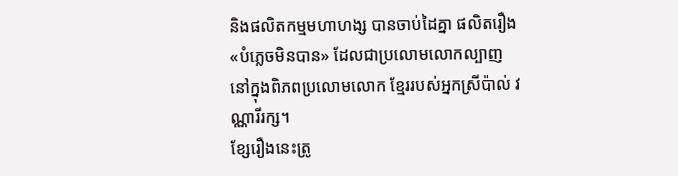និងផលិតកម្មមហាហង្ស បានចាប់ដៃគ្នា ផលិតរឿង«បំភ្លេចមិនបាន» ដែលជាប្រលោមលោកល្បាញ នៅក្នុងពិភពប្រលោមលោក ខ្មែររបស់អ្នកស្រីប៉ាល់ វណ្ណារីរក្ស។
ខ្សែរឿងនេះត្រូ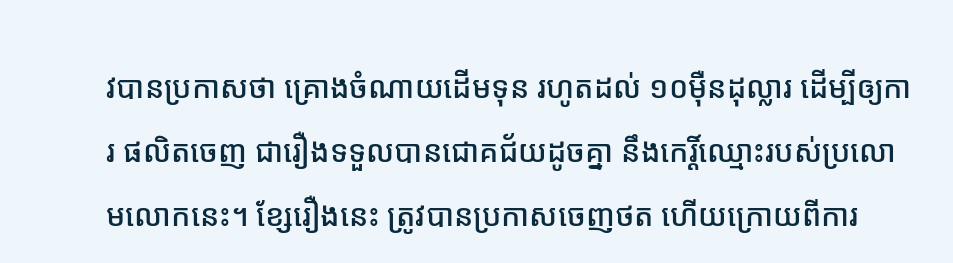វបានប្រកាសថា គ្រោងចំណាយដើមទុន រហូតដល់ ១០ម៉ឺនដុល្លារ ដើម្បីឲ្យការ ផលិតចេញ ជារឿងទទួលបានជោគជ័យដូចគ្នា នឹងកេរ្តិ៍ឈ្មោះរបស់ប្រលោមលោកនេះ។ ខ្សែរឿងនេះ ត្រូវបានប្រកាសចេញថត ហើយក្រោយពីការ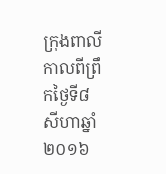ក្រុងពាលីកាលពីព្រឹកថ្ងៃទី៨ សីហាឆ្នាំ២០១៦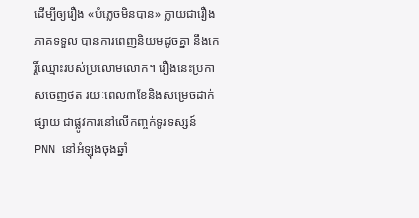ដើម្បីឲ្យរឿង «បំភ្លេចមិនបាន» ក្លាយជារឿងភាគទទួល បានការពេញនិយមដូចគ្នា នឹងកេរ្តិ៍ឈ្មោះរបស់ប្រលោមលោក។ រឿងនេះប្រកាសចេញថត រយៈពេល៣ខែនិងសម្រេចដាក់ផ្សាយ ជាផ្លូវការនៅលើកញ្ចក់ទូរទស្សន៍ PNN នៅអំឡុងចុងឆ្នាំ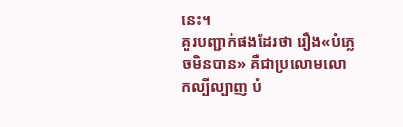នេះ។
គួរបញ្ជាក់ផងដែរថា រឿង«បំភ្លេចមិនបាន» គឺជាប្រលោមលោកល្បីល្បាញ បំ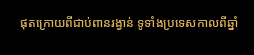ផុតក្រោយពីជាប់ពានរង្វាន់ ទូទាំងប្រទេសកាលពីឆ្នាំ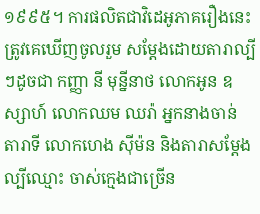១៩៩៥។ ការផលិតជាវិដេអូភាគរឿងនេះ ត្រូវគេឃើញចូលរួម សម្ដែងដោយតារាល្បីៗដូចជា កញ្ញា នី មុន្នីនាថ លោកអូន ឧស្សាហ៍ លោកឈម ឈរ៉ា អ្នកនាងចាន់ តារាទី លោកហេង ស៊ីម៉ន និងតារាសម្ដែងល្បីឈ្មោះ ចាស់ក្មេងជាច្រើន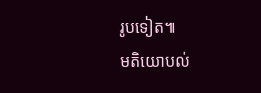រូបទៀត៕
មតិយោបល់